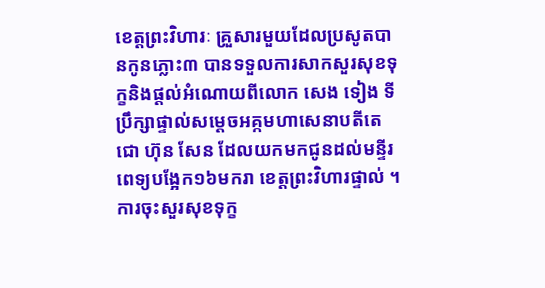ខេត្តព្រះវិហារៈ គ្រួសារមួយដែលប្រសូតបានកូនភ្លោះ៣ បានទទួលការសាកសួរសុខទុក្ខនិងផ្តល់អំណោយពីលោក សេង ទៀង ទីប្រឹក្សាផ្ទាល់សម្តេចអគ្កមហាសេនាបតីតេជោ ហ៊ុន សែន ដែលយកមកជូនដល់មន្ទីរពេទ្យបង្អែក១៦មករា ខេត្តព្រះវិហារផ្ទាល់ ។
ការចុះសួរសុខទុក្ខ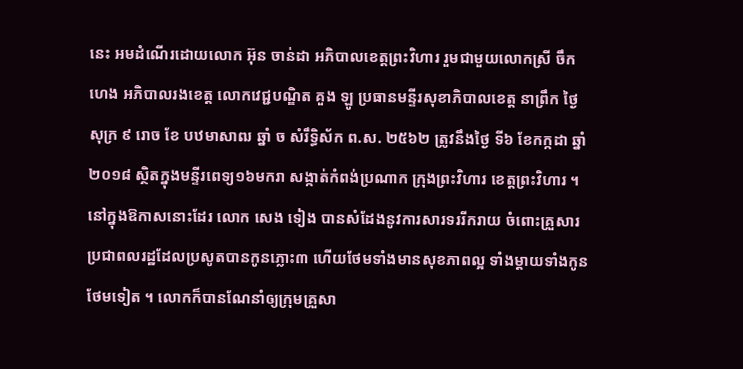នេះ អមដំណើរដោយលោក អ៊ុន ចាន់ដា អភិបាលខេត្តព្រះវិហារ រួមជាមួយលោកស្រី ចឹក ហេង អភិបាលរងខេត្ត លោកវេជ្ជបណ្ឌិត គួង ឡូ ប្រធានមន្ទីរសុខាភិបាលខេត្ត នាព្រឹក ថ្ងៃ សុក្រ ៩ រោច ខែ បឋមាសាឍ ឆ្នាំ ច សំរឹទ្ធិស័ក ព.ស. ២៥៦២ ត្រូវនឹងថ្ងៃ ទី៦ ខែកក្កដា ឆ្នាំ២០១៨ ស្ថិតក្នុងមន្ទីរពេទ្យ១៦មករា សង្កាត់កំពង់ប្រណាក ក្រុងព្រះវិហារ ខេត្តព្រះវិហារ ។
នៅក្នុងឱកាសនោះដែរ លោក សេង ទៀង បានសំដែងនូវការសារទររីករាយ ចំពោះគ្រួសារប្រជាពលរដ្ឋដែលប្រសូតបានកូនភ្លោះ៣ ហើយថែមទាំងមានសុខភាពល្អ ទាំងម្តាយទាំងកូនថែមទៀត ។ លោកក៏បានណែនាំឲ្យក្រុមគ្រួសា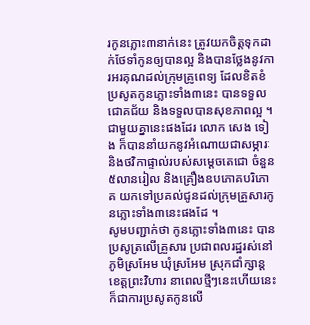រកូនភ្លោះ៣នាក់នេះ ត្រូវយកចិត្តទុកដាក់ថែទាំកូនឲ្យបានល្អ និងបានថ្លែងនូវការអរគុណដល់ក្រុមគ្រូពេទ្យ ដែលខិតខំប្រសូតកូនភ្លោះទាំង៣នេះ បានទទួលជោគជ័យ និងទទួលបានសុខភាពល្អ ។
ជាមួយគ្នានេះផងដែរ លោក សេង ទៀង ក៏បាននាំយកនូវអំណោយជាសម្ភារៈ និងថវិកាផ្ទាល់របស់សម្តេចតេជោ ចំនួន៥លានរៀល និងគ្រឿងឧបភោគបរិភោគ យកទៅប្រគល់ជូនដល់ក្រុមគ្រួសារកូនភ្លោះទាំង៣នេះផងដែ ។
សូមបញ្ជាក់ថា កូនភ្លោះទាំង៣នេះ បានប្រសូត្រលើគ្រួសារ ប្រជាពលរដ្ឋរស់នៅភូមិស្រអែម ឃុំស្រអែម ស្រុកជាំក្សាន្ត ខេត្តព្រះវិហារ នាពេលថ្មីៗនេះហើយនេះក៏ជាការប្រសូតកូនលើ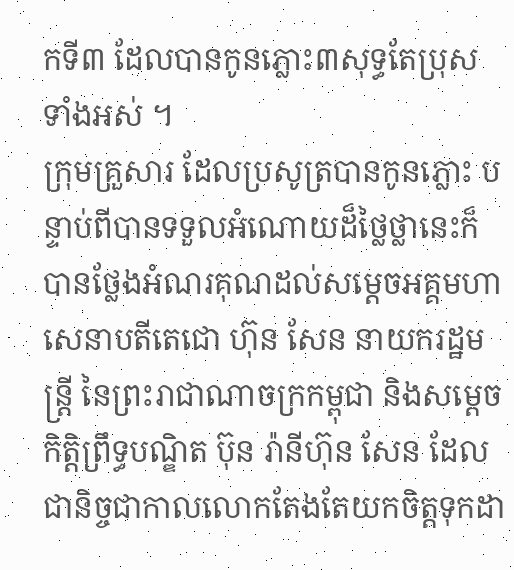កទី៣ ដែលបានកូនភ្លោះ៣សុទ្ធតែប្រុសទាំងអស់ ។
ក្រុមគ្រួសារ ដែលប្រសូត្របានកូនភ្លោះ បន្ទាប់ពីបានទទួលអំណោយដ៏ថ្លៃថ្លានេះក៏បានថ្លែងអំណរគុណដល់សម្តេចអគ្គមហាសេនាបតីតេជោ ហ៊ុន សែន នាយករដ្ឋមន្ត្រី នៃព្រះរាជាណាចក្រកម្ពុជា និងសម្តេចកិត្តិព្រឹទ្ធបណ្ឌិត ប៊ុន រ៉ានីហ៊ុន សែន ដែលជានិច្ចជាកាលលោកតែងតែយកចិត្តទុកដា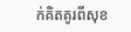ក់គិតគូរពីសុខ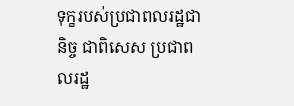ទុក្ខរបស់ប្រជាពលរដ្ឋជានិច្ច ជាពិសេស ប្រជាពលរដ្ឋ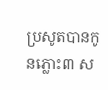ប្រសូតបានកូនភ្លោះ៣ ស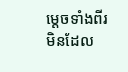ម្តេចទាំងពីរមិនដែល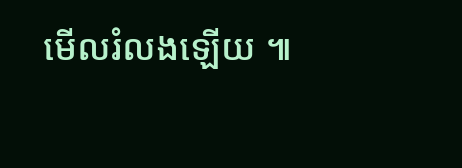មើលរំលងឡើយ ៕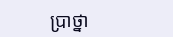ប្រាថ្នា